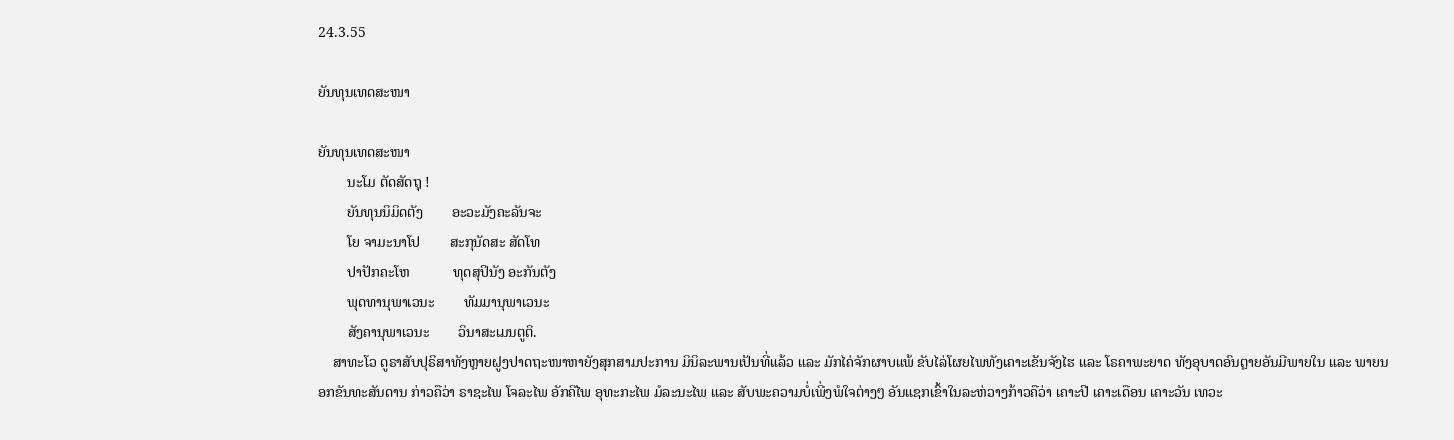24.3.55

ຍັນທຸນເທດສະໜາ

ຍັນທຸນເທດສະໜາ
        ນະໂມ ຕັດສັດຖຸ !
        ຍັນທຸນນິມິດຕັງ        ອະວະມັງຄະລັນຈະ
        ໂຍ ຈາມະນາໂປ        ສະກຸນັດສະ ສັດໂທ
        ປາປັກຄະໂຫ            ທຸດສຸປິນັງ ອະກັນຕັງ
        ພຸດທານຸພາເວນະ        ທັມມານຸພາເວນະ
        ສັງຄານຸພາເວນະ        ວິນາສະເມນຕູຕິ.
    ສາທະໂວ ດູຣາສັບປຸຣິສາທັງຫຼາຍຝູງປາດຖະໜາຫາຍັງສຸກສາມປະການ ມິນິລະພານເປັນທີ່ແລ້ວ ແລະ ມັກໄຄ່ຈັກຜາບແພ້ ຂັບໄລ່ໂຜຍໄພທັງເຄາະເຂັນຈັງໄຮ ແລະ ໂຣຄາພະຍາດ ທັງອຸບາດອົນຕຼາຍອັນມີພາຍໃນ ແລະ ພາຍນອກຂັນທະສັນດານ ກ່າວຄືວ່າ ຣາຊະໄພ ໂຈລະໄພ ອັກຄີໄພ ອຸທະກະໄພ ມໍລະນະໄພ ແລະ ສັບພະຄວາມບໍ່ເພີ່ງພໍໃຈຕ່າງໆ ອັນແຊກເຂົ້າໃນລະຫ່ວາງກ້າວຄືວ່າ ເຄາະປີ ເຄາະເດືອນ ເຄາະວັນ ເທວະ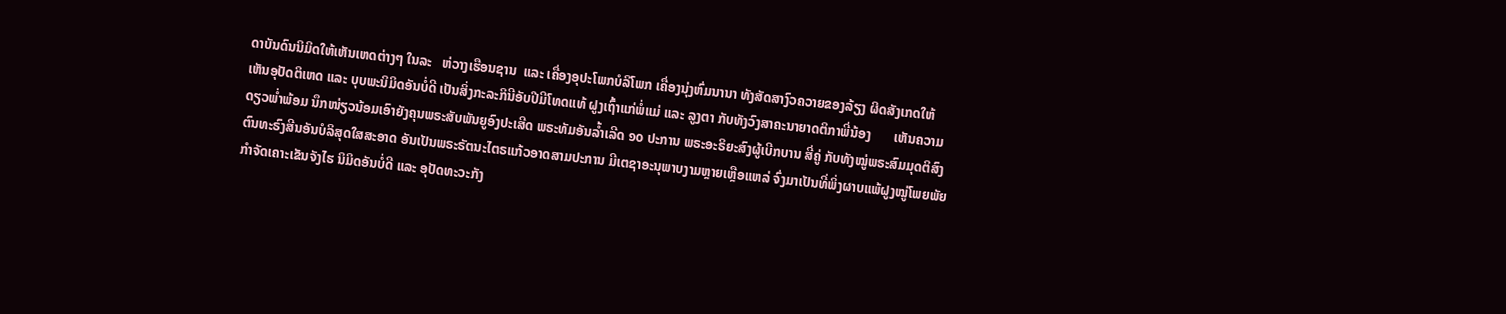ດາບັນດົນນິມິດໃຫ້ເຫັນເຫດຕ່າງໆ ໃນລະ   ຫ່ວາງເຮືອນຊານ  ແລະ ເຄື່ອງອຸປະໂພກບໍລິໂພກ ເຄື່ອງນຸ່ງຫົ່ມນານາ ທັງສັດສາງົວຄວາຍຂອງລ້ຽງ ຜິດສັງເກດໃຫ້ເຫັນອຸປັດຕິເຫດ ແລະ ບຸບພະນິມິດອັນບໍ່ດີ ເປັນສິ່ງກະລະກິນີອັບປີມີໂທດແທ້ ຝູງເຖົ້າແກ່ພໍ່ແມ່ ແລະ ລູງຕາ ກັບທັງວົງສາຄະນາຍາດຕິກາພີ່ນ້ອງ       ເຫັນຄວາມດຽວພ່ຳພ້ອມ ນຶກໜ່ຽວນ້ອມເອົາຍັງຄຸນພຣະສັບພັນຍູອົງປະເສີດ ພຣະທັມອັນລ້ຳເລີດ ໑o ປະການ ພຣະອະຣິຍະສົງຜູ້ເບີກບານ ສີ່ຄູ່ ກັບທັງໝູ່ພຣະສົມມຸດຕິສົງຕົນທະຣົງສີນອັນບໍລິສຸດໃສສະອາດ ອັນເປັນພຣະຣັຕນະໄຕຣແກ້ວອາດສາມປະການ ມີເຕຊາອະນຸພາບງາມຫຼາຍເຫຼືອແຫລ່ ຈົ່ງມາເປັນທີ່ພິ່ງຜາບແພ້ຝູງໝູ່ໂພຍພັຍ ກຳຈັດເຄາະເຂັນຈັງໄຮ ນິມິດອັນບໍ່ດີ ແລະ ອຸປັດທະວະກັງ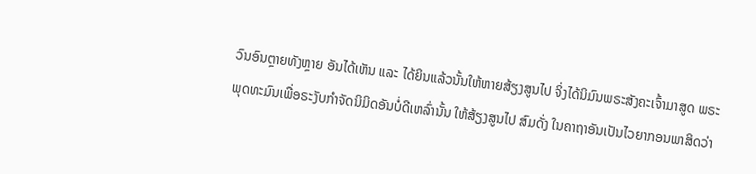ວົນອົນຕຼາຍທັງຫຼາຍ ອັນໄດ້ເຫັນ ແລະ ໄດ້ຍິນແລ້ວນັ້ນໃຫ້ຫາຍສ້ຽງສູນໄປ ຈິ່ງໄດ້ນິມົນພຣະສັງຄະເຈົ້າມາສູດ ພຣະພຸດທະມົນເພື່ອຣະງັບກຳຈັດນິມິດອັນບໍ່ດີເຫລົ່ານັ້ນ ໃຫ້ສ້ຽງສູນໄປ ສົມດັ່ງ ໃນຄາຖາອັນເປັນໄວຍາກອນພາສິດວ່າ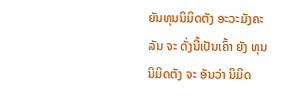ຍັນທຸນນິມິດຕັງ ອະວະມັງຄະລັນ ຈະ ດັ່ງນີ້ເປັນເຄົ້າ ຍັງ ທຸນນິມິດຕັງ ຈະ ອັນວ່າ ນິມິດ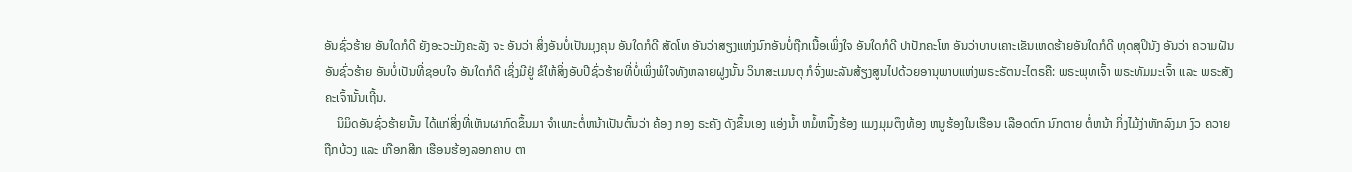ອັນຊົ່ວຮ້າຍ ອັນໃດກໍດີ ຍັງອະວະມັງຄະລັງ ຈະ ອັນວ່າ ສິ່ງອັນບໍ່ເປັນມຸງຄຸນ ອັນໃດກໍດີ ສັດໂທ ອັນວ່າສຽງແຫ່ງນົກອັນບໍ່ຖືກເນື້ອເພິ່ງໃຈ ອັນໃດກໍດີ ປາປັກຄະໂຫ ອັນວ່າບາບເຄາະເຂັນເຫດຮ້າຍອັນໃດກໍດີ ທຸດສຸປິນັງ ອັນວ່າ ຄວາມຝັນອັນຊົ່ວຮ້າຍ ອັນບໍ່ເປັນທີ່ຊອບໃຈ ອັນໃດກໍດີ ເຊິ່ງມີຢູ່ ຂໍໃຫ້ສິ່ງອັບປີຊົ່ວຮ້າຍທີ່ບໍ່ເພິ່ງພໍໃຈທັງຫລາຍຝູງນັ້ນ ວິນາສະເມນຕຸ ກໍຈົ່ງພະລັນສ້ຽງສູນໄປດ້ວຍອານຸພາບແຫ່ງພຣະຣັຕນະໄຕຣຄື: ພຣະພຸທເຈົ້າ ພຣະທັມມະເຈົ້າ ແລະ ພຣະສັງຄະເຈົ້ານັ້ນເຖີ້ນ.
    ນິມິດອັນຊົ່ວຮ້າຍນັ້ນ ໄດ້ແກ່ສິ່ງທີ່ເຫັນຜາກົດຂຶ້ນມາ ຈຳເພາະຕໍ່ຫນ້າເປັນຕົ້ນວ່າ ຄ້ອງ ກອງ ຣະຄັງ ດັງຂຶ້ນເອງ ແອ່ງນ້ຳ ຫມໍ້ຫນຶ້ງຮ້ອງ ແມງມຸມຕຶງທ້ອງ ຫນູຮ້ອງໃນເຮືອນ ເລືອດຕົກ ນົກຕາຍ ຕໍ່ຫນ້າ ກິ່ງໄມ້ງ່າຫັກລົງມາ ງົວ ຄວາຍຖືກບ້ວງ ແລະ ເກືອກສີກ ເຮືອນຮ້ອງລອກຄາບ ຕາ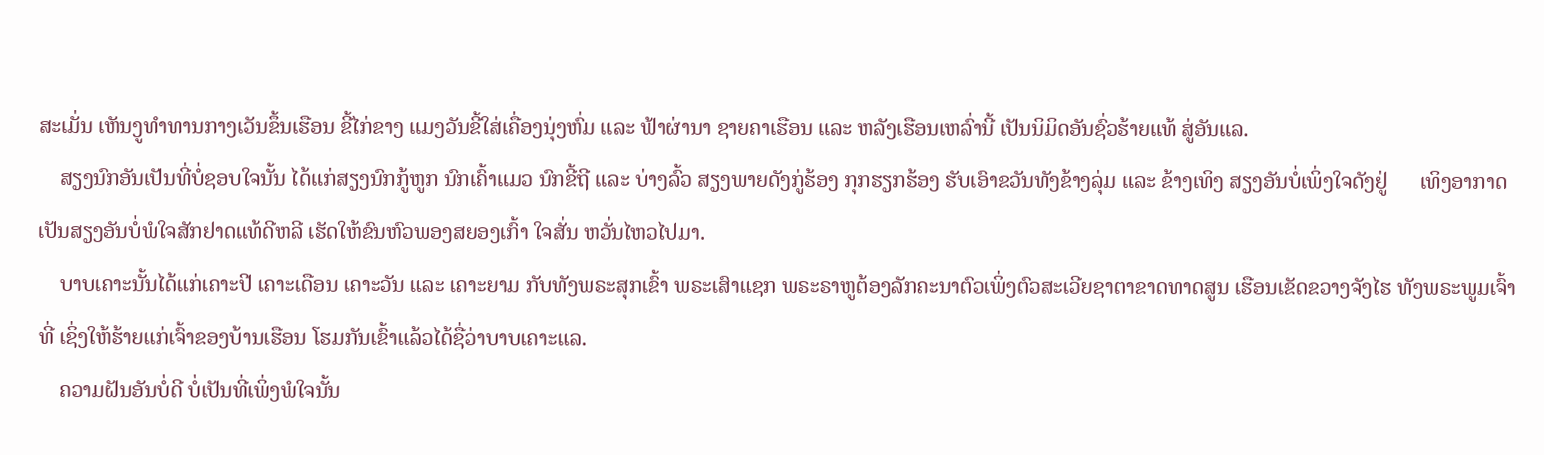ສະເມັ່ນ ເຫັນງູທຳທານກາງເວັນຂຶ້ນເຮືອນ ຂີ້ໄກ່ຂາງ ແມງວັນຂີ້ໃສ່ເຄື່ອງນຸ່ງຫົ່ມ ແລະ ຟ້າຜ່ານາ ຊາຍຄາເຮືອນ ແລະ ຫລັງເຮືອນເຫລົ່ານີ້ ເປັນນິມິດອັນຊົ່ວຮ້າຍແທ້ ສູ່ອັນແລ.
    ສຽງນົກອັນເປັນທີ່ບໍ່ຊອບໃຈນັ້ນ ໄດ້ແກ່ສຽງນົກກູ້ຫູກ ນົກເຄົ້າແມວ ນົກຂີ້ຖີ ແລະ ບ່າງລົ້ວ ສຽງພາຍດັງກູ່ຮ້ອງ ກຸກຮຽກຮ້ອງ ຮັບເອົາຂວັນທັງຂ້າງລຸ່ມ ແລະ ຂ້າງເທິງ ສຽງອັນບໍ່ເພິ່ງໃຈດັງຢູ່      ເທິງອາກາດ ເປັນສຽງອັນບໍ່ພໍໃຈສັກຢາດແທ້ດີຫລີ ເຮັດໃຫ້ຂົນຫົວພອງສຍອງເກົ້າ ໃຈສັ່ນ ຫວັ່ນໄຫວໄປມາ.
    ບາບເຄາະນັ້ນໄດ້ແກ່ເຄາະປີ ເຄາະເດືອນ ເຄາະວັນ ແລະ ເຄາະຍາມ ກັບທັງພຣະສຸກເຂົ້າ ພຣະເສົາແຊກ ພຣະຣາຫູຕ້ອງລັກຄະນາຕົວເພິ່ງຕົວສະເວີຍຊາຕາຂາດທາດສູນ ເຮືອນເຂັດຂວາງຈັງໄຮ ທັງພຣະພູມເຈົ້າທີ່ ເຊິ່ງໃຫ້ຮ້າຍແກ່ເຈົ້າຂອງບ້ານເຮືອນ ໂຮມກັນເຂົ້າແລ້ວໄດ້ຊື່ວ່າບາບເຄາະແລ.
    ຄວາມຝັນອັນບໍ່ດີ ບໍ່ເປັນທີ່ເພິ່ງພໍໃຈນັ້ນ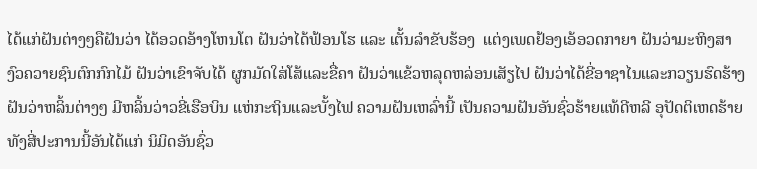ໄດ້ແກ່ຝັນຕ່າງໆຄືຝັນວ່າ ໄດ້ອວດອ້າງໂຫນໂຕ ຝັນວ່າໄດ້ຟ້ອນໂຮ ແລະ ເຕັ້ນລຳຂັບຮ້ອງ  ແຕ່ງເພດຢ້ອງເອ້ອວດກາຍາ ຝັນວ່າມະຫິງສາ ງົວຄວາຍຊົນຕົກກົກໄມ້ ຝັນວ່າເຂົາຈັບໄດ້ ຜູກມັດໃສ່ໂສ້ແລະຂື່ຄາ ຝັນວ່າແຂ້ວຫລຸດຫລ່ອນເສັຽໄປ ຝັນວ່າໄດ້ຂີ່ອາຊາໄນແລະກວຽນຮົດຮ້າງ ຝັນວ່າຫລິ້ນຕ່າງໆ ມີຫລິ້ນວ່າວຂີ່ເຮືອບິນ ແຫ່ກະຖິນແລະບັ້ງໄຟ ຄວາມຝັນເຫລົ່ານີ້ ເປັນຄວາມຝັນອັນຊົ່ວຮ້າຍແທ້ດີຫລີ ອຸປັດຕິເຫດຮ້າຍທັງສີ່ປະການນີ້ອັນໄດ້ແກ່ ນິມິດອັນຊົ່ວ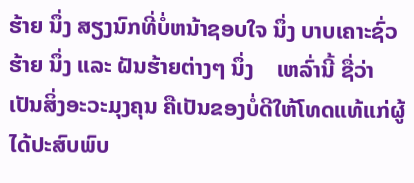ຮ້າຍ ນຶ່ງ ສຽງນົກທີ່ບໍ່ຫນ້າຊອບໃຈ ນຶ່ງ ບາບເຄາະຊົ່ວຮ້າຍ ນຶ່ງ ແລະ ຝັນຮ້າຍຕ່າງໆ ນຶ່ງ    ເຫລົ່ານີ້ ຊື່ວ່າ ເປັນສິ່ງອະວະມຸງຄຸນ ຄືເປັນຂອງບໍ່ດີໃຫ້ໂທດແທ້ແກ່ຜູ້ໄດ້ປະສົບພົບ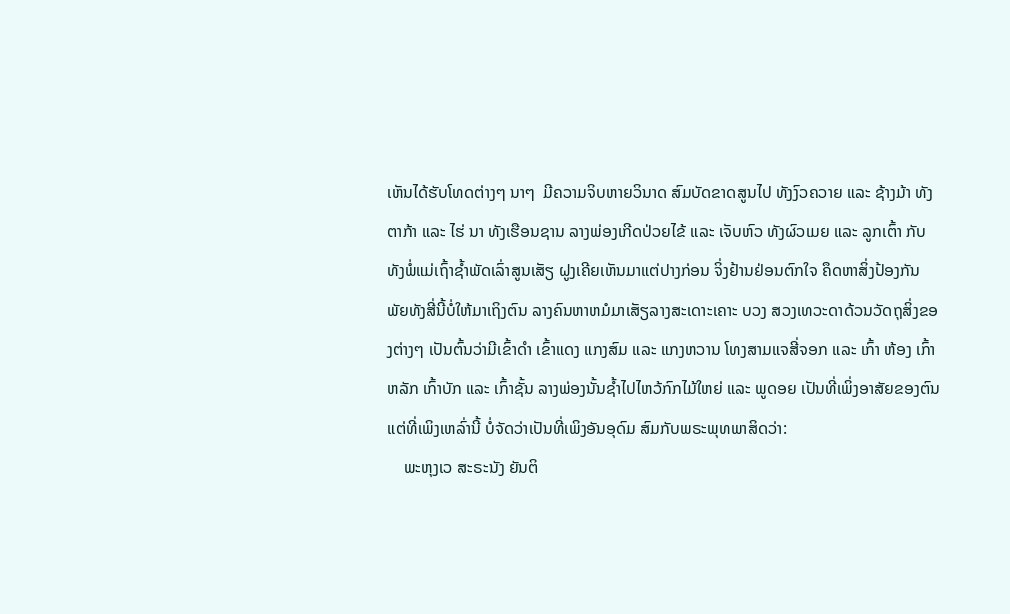ເຫັນໄດ້ຮັບໂທດຕ່າງໆ ນາໆ  ມີຄວາມຈິບຫາຍວິນາດ ສົມບັດຂາດສູນໄປ ທັງງົວຄວາຍ ແລະ ຊ້າງມ້າ ທັງຕາກ້າ ແລະ ໄຮ່ ນາ ທັງເຮືອນຊານ ລາງພ່ອງເກີດປ່ວຍໄຂ້ ແລະ ເຈັບຫົວ ທັງຜົວເມຍ ແລະ ລູກເຕົ້າ ກັບທັງພໍ່ແມ່ເຖົ້າຊ້ຳພັດເລົ່າສູນເສັຽ ຝູງເຄີຍເຫັນມາແຕ່ປາງກ່ອນ ຈິ່ງຢ້ານຢ່ອນຕົກໃຈ ຄຶດຫາສິ່ງປ້ອງກັນພັຍທັງສີ່ນີ້ບໍ່ໃຫ້ມາເຖິງຕົນ ລາງຄົນຫາຫມໍມາເສັຽລາງສະເດາະເຄາະ ບວງ ສວງເທວະດາດ້ວນວັດຖຸສິ່ງຂອງຕ່າງໆ ເປັນຕົ້ນວ່າມີເຂົ້າດຳ ເຂົ້າແດງ ແກງສົມ ແລະ ແກງຫວານ ໂທງສາມແຈສີ່ຈອກ ແລະ ເກົ້າ ຫ້ອງ ເກົ້າຫລັກ ເກົ້າບັກ ແລະ ເກົ້າຊັ້ນ ລາງພ່ອງນັ້ນຊ້ຳໄປໄຫວ້ກົກໄມ້ໃຫຍ່ ແລະ ພູດອຍ ເປັນທີ່ເພິ່ງອາສັຍຂອງຕົນ ແຕ່ທີ່ເພິງເຫລົ່ານີ້ ບໍ່ຈັດວ່າເປັນທີ່ເພິງອັນອຸດົມ ສົມກັບພຣະພຸທພາສິດວ່າ:
    ພະຫຸງເວ ສະຣະນັງ ຍັນຕິ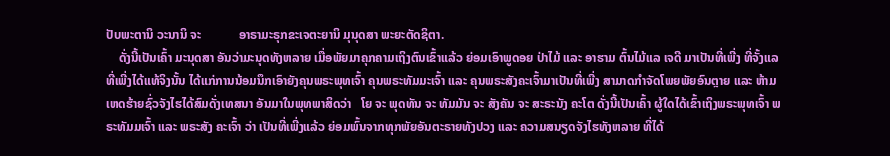ປັບພະຕານິ ວະນານິ ຈະ            ອາຣາມະຣຸກຂະເຈຕະຍານິ ມຸນຸດສາ ພະຍະຕັດຊິຕາ.
    ດັ່ງນີ້ເປັນເຄົ້າ ມະນຸດສາ ອັນວ່າມະນຸດທັງຫລາຍ ເມື່ອພັຍມາຄຸກຄາມເຖິງຕົນເຂົ້າແລ້ວ ຍ່ອມເອົາພູດອຍ ປ່າໄມ້ ແລະ ອາຮາມ ຕົ້ນໄມ້ແລ ເຈດີ ມາເປັນທີ່ເພີ່ງ ທີ່ຈັ້ງແລ ທີ່ເພີ່ງໄດ້ແທ້ຈິງນັ້ນ ໄດ້ແກ່ການນ້ອມນຶກເອົາຍັງຄຸນພຣະພຸທເຈົ້າ ຄຸນພຣະທັມມະເຈົ້າ ແລະ ຄຸນພຣະສັງຄະເຈົ້າມາເປັນທີ່ເພີ່ງ ສາມາດກຳຈັດໂພຍພັຍອົນຕຼາຍ ແລະ ຫ້າມເຫດຮ້າຍຊົ່ວຈັງໄຮໄດ້ສົມດັ່ງເທສນາ ອັນມາໃນພຸທພາສິດວ່າ   ໂຍ ຈະ ພຸດທັນ ຈະ ທັມມັນ ຈະ ສັງຄັນ ຈະ ສະຣະນັງ ຄະໂຕ ດັ່ງນີ້ເປັນເຄົ້າ ຜູ້ໃດໄດ້ເຂົ້າເຖິງພຣະພຸທເຈົ້າ ພຣະທັມມເຈົ້າ ແລະ ພຣະສັງ ຄະເຈົ້າ ວ່າ ເປັນທີ່ເພີ່ງແລ້ວ ຍ່ອມພົ້ນຈາກທຸກພັຍອັນຕະຣາຍທັງປວງ ແລະ ຄວາມສນຽດຈັງໄຮທັງຫລາຍ ທີ່ໄດ້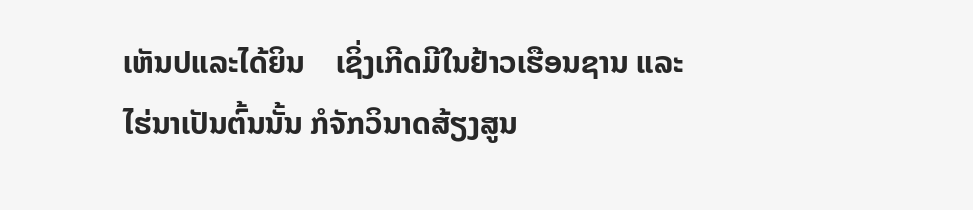ເຫັນປແລະໄດ້ຍິນ    ເຊິ່ງເກີດມີໃນຢ້າວເຮືອນຊານ ແລະ ໄຮ່ນາເປັນຕົ້ນນັ້ນ ກໍຈັກວິນາດສ້ຽງສູນ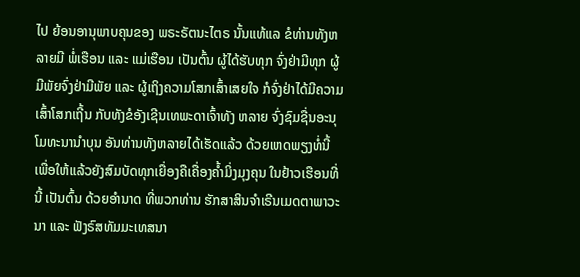ໄປ ຍ້ອນອານຸພາບຄຸນຂອງ ພຣະຣັຕນະໄຕຣ ນັ້ນແທ້ແລ ຂໍທ່ານທັງຫລາຍມີ ພໍ່ເຮືອນ ແລະ ແມ່ເຮືອນ ເປັນຕົ້ນ ຜູ້ໄດ້ຮັບທຸກ ຈົ່ງຢ່າມີທຸກ ຜູ້ມີພັຍຈົ່ງຢ່າມີພັຍ ແລະ ຜູ້ເຖິງຄວາມໂສກເສົ້າເສຍໃຈ ກໍຈົ່ງຢ່າໄດ້ມີຄວາມເສົ້າໂສກເຖີ້ນ ກັບທັງຂໍອັງເຊີນເທພະດາເຈົ້າທັງ ຫລາຍ ຈົ່ງຊົມຊື່ນອະນຸໂມທະນານຳບຸນ ອັນທ່ານທັງຫລາຍໄດ້ເຮັດແລ້ວ ດ້ວຍເຫດພຽງທໍ່ນີ້ ເພື່ອໃຫ້ແລ້ວຍັງສົມບັດທຸກເຍື່ອງຄືເຄື່ອງຄ້ຳມິ່ງມຸງຄຸນ ໃນຢ້າວເຮືອນທີ່ນີ້ ເປັນຕົ້ນ ດ້ວຍອຳນາດ ທີ່ພວກທ່ານ ຮັກສາສິນຈຳເຣີນເມດຕາພາວະນາ ແລະ ຟັງຣົສທັມມະເທສນາ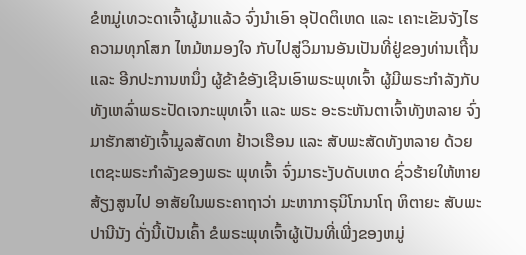ຂໍຫມູ່ເທວະດາເຈົ້າຜູ້ມາແລ້ວ ຈົ່ງນຳເອົາ ອຸປັດຕິເຫດ ແລະ ເຄາະເຂັນຈັງໄຮຄວາມທຸກໂສກ ໄຫມ້ຫມອງໃຈ ກັບໄປສູ່ວິມານອັນເປັນທີ່ຢູ່ຂອງທ່ານເຖີ້ນ ແລະ ອີກປະການຫນຶ່ງ ຜູ້ຂ້າຂໍອັງເຊີນເອົາພຣະພຸທເຈົ້າ ຜູ້ມີພຣະກຳລັງກັບທັງເຫລົ່າພຣະປັດເຈກະພຸທເຈົ້າ ແລະ ພຣະ ອະຣະຫັນຕາເຈົ້າທັງຫລາຍ ຈົ່ງມາຮັກສາຍັງເຈົ້າມູລສັດທາ ຢ້າວເຮືອນ ແລະ ສັບພະສັດທັງຫລາຍ ດ້ວຍເຕຊະພຣະກຳລັງຂອງພຣະ ພຸທເຈົ້າ ຈົ່ງມາຣະງັບດັບເຫດ ຊົ່ວຮ້າຍໃຫ້ຫາຍສ້ຽງສູນໄປ ອາສັຍໃນພຣະຄາຖາວ່າ ມະຫາກາຣຸນິໂກນາໂຖ ຫິຕາຍະ ສັບພະປານີນັງ ດັ່ງນີ້ເປັນເຄົ້າ ຂໍພຣະພຸທເຈົ້າຜູ້ເປັນທີ່ເພີ່ງຂອງຫມູ່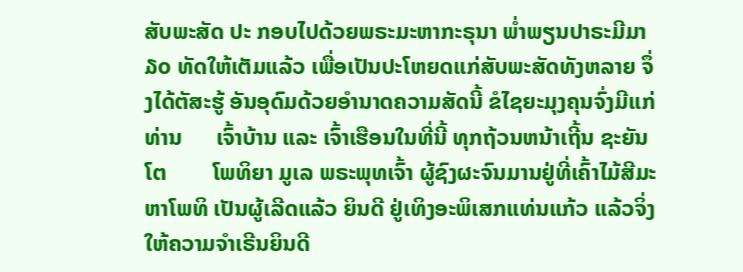ສັບພະສັດ ປະ ກອບໄປດ້ວຍພຣະມະຫາກະຣຸນາ ພ່ຳພຽນປາຣະມີມາ ໓o ທັດໃຫ້ເຕັມແລ້ວ ເພື່ອເປັນປະໂຫຍດແກ່ສັບພະສັດທັງຫລາຍ ຈຶ່ງໄດ້ຕັສະຮູ້ ອັນອຸດົມດ້ວຍອຳນາດຄວາມສັດນີ້ ຂໍໄຊຍະມຸງຄຸນຈົ່ງມີແກ່ທ່ານ      ເຈົ້າບ້ານ ແລະ ເຈົ້າເຮືອນໃນທີ່ນີ້ ທຸກຖ້ວນຫນ້າເຖີ້ນ ຊະຍັນໂຕ        ໂພທິຍາ ມູເລ ພຣະພຸທເຈົ້າ ຜູ້ຊົງຜະຈົນມານຢູ່ທີ່ເຄົ້າໄມ້ສີມະຫາໂພທິ ເປັນຜູ້ເລີດແລ້ວ ຍິນດີ ຢູ່ເທິງອະພິເສກແທ່ນແກ້ວ ແລ້ວຈິ່ງໃຫ້ຄວາມຈຳເຣີນຍິນດີ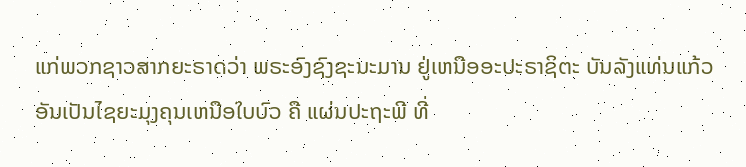ແກ່ພວກຊາວສາກຍະຣາດວ່າ ພຣະອົງຊົງຊະນະມານ ຢູ່ເຫນືອອະປະຣາຊິຕະ ບັນລັງແທ່ນແກ້ວ ອັນເປັນໄຊຍະມຸງຄຸນເຫນືອໃບບົວ ຄື ແຜ່ນປະຖະພີ ທີ່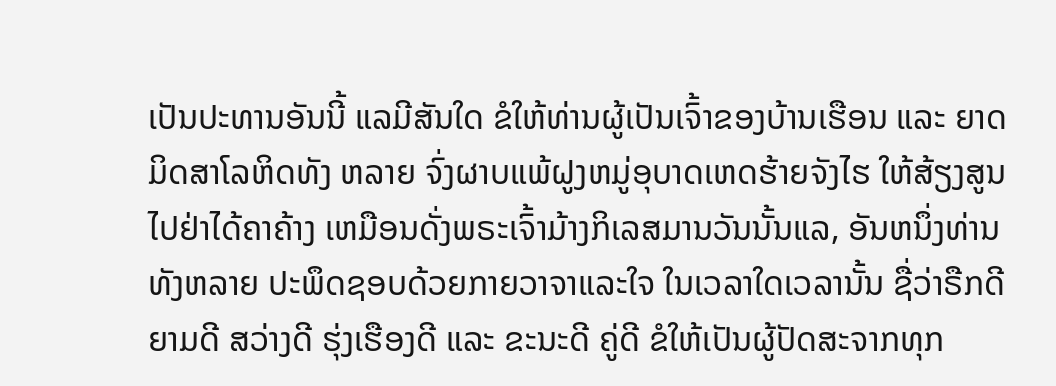ເປັນປະທານອັນນີ້ ແລມີສັນໃດ ຂໍໃຫ້ທ່ານຜູ້ເປັນເຈົ້າຂອງບ້ານເຮືອນ ແລະ ຍາດມິດສາໂລຫິດທັງ ຫລາຍ ຈົ່ງຜາບແພ້ຝູງຫມູ່ອຸບາດເຫດຮ້າຍຈັງໄຮ ໃຫ້ສ້ຽງສູນໄປຢ່າໄດ້ຄາຄ້າງ ເຫມືອນດັ່ງພຣະເຈົ້າມ້າງກິເລສມານວັນນັ້ນແລ, ອັນຫນຶ່ງທ່ານທັງຫລາຍ ປະພຶດຊອບດ້ວຍກາຍວາຈາແລະໃຈ ໃນເວລາໃດເວລານັ້ນ ຊື່ວ່າຣືກດີ ຍາມດີ ສວ່າງດີ ຮຸ່ງເຮືອງດີ ແລະ ຂະນະດີ ຄູ່ດີ ຂໍໃຫ້ເປັນຜູ້ປັດສະຈາກທຸກ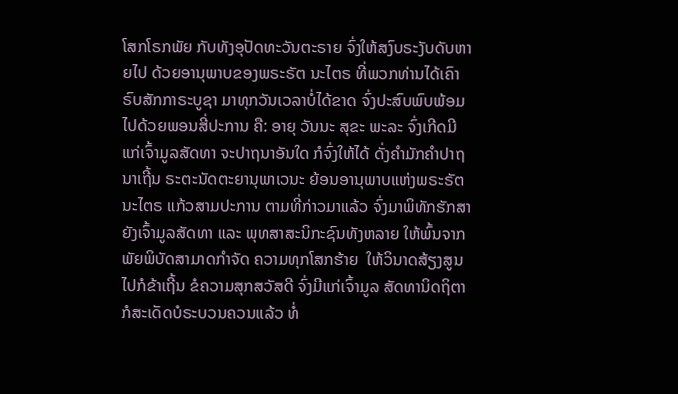ໂສກໂຣກພັຍ ກັບທັງອຸປັດທະວັນຕະຣາຍ ຈົ່ງໃຫ້ສງົບຣະງັບດັບຫາຍໄປ ດ້ວຍອານຸພາບຂອງພຣະຣັຕ ນະໄຕຣ ທີ່ພວກທ່ານໄດ້ເຄົາຣົບສັກກາຣະບູຊາ ມາທຸກວັນເວລາບໍ່ໄດ້ຂາດ ຈົ່ງປະສົບພົບພ້ອມໄປດ້ວຍພອນສີ່ປະການ ຄື: ອາຍຸ ວັນນະ ສຸຂະ ພະລະ ຈົ່ງເກີດມີແກ່ເຈົ້າມູລສັດທາ ຈະປາຖນາອັນໃດ ກໍຈົ່ງໃຫ້ໄດ້ ດັ່ງຄຳມັກຄຳປາຖນາເຖີ້ນ ຣະຕະນັດຕະຍານຸພາເວນະ ຍ້ອນອານຸພາບແຫ່ງພຣະຣັຕນະໄຕຣ ແກ້ວສາມປະການ ຕາມທີ່ກ່າວມາແລ້ວ ຈົ່ງມາພິທັກຮັກສາຍັງເຈົ້າມູລສັດທາ ແລະ ພຸທສາສະນິກະຊົນທັງຫລາຍ ໃຫ້ພົ້ນຈາກພັຍພິບັດສາມາດກຳຈັດ ຄວາມທຸກໂສກຮ້າຍ  ໃຫ້ວິນາດສ້ຽງສູນໄປກໍຂ້າເຖີ້ນ ຂໍຄວາມສຸກສວັສດີ ຈົ່ງມີແກ່ເຈົ້າມູລ ສັດທານິດຖິຕາ ກໍສະເດັດບໍຣະບວນຄວນແລ້ວ ທໍ່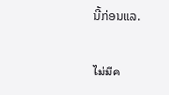ນີ້ກ່ອນແລ.

ไม่มีค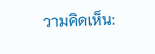วามคิดเห็น: